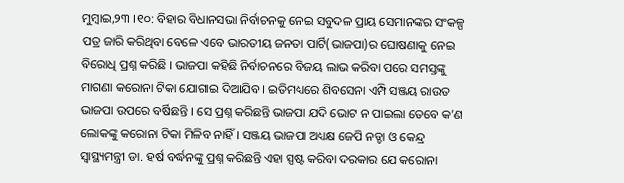ମୁମ୍ବାଇ,୨୩ ।୧୦: ବିହାର ବିଧାନସଭା ନିର୍ବାଚନକୁ ନେଇ ସବୁଦଳ ପ୍ରାୟ ସେମାନଙ୍କର ସଂକଳ୍ପ ପତ୍ର ଜାରି କରିଥିବା ବେଳେ ଏବେ ଭାରତୀୟ ଜନତା ପାର୍ଟି(ଭାଜପା)ର ଘୋଷଣାକୁ ନେଇ ବିରୋଧି ପ୍ରଶ୍ନ କରିଛି । ଭାଜପା କହିଛି ନିର୍ବାଚନରେ ବିଜୟ ଲାଭ କରିବା ପରେ ସମସ୍ତଙ୍କୁ ମାଗଣା କରୋନା ଟିକା ଯୋଗାଇ ଦିଆଯିବ । ଇତିମଧ୍ୟରେ ଶିବସେନା ଏମ୍ପି ସଞ୍ଜୟ ରାଉତ ଭାଜପା ଉପରେ ବର୍ଷିଛନ୍ତି । ସେ ପ୍ରଶ୍ନ କରିଛନ୍ତି ଭାଜପା ଯଦି ଭୋଟ ନ ପାଇଲା ତେବେ କ’ଣ ଲୋକଙ୍କୁ କରୋନା ଟିକା ମିଳିବ ନାହିଁ । ସଞ୍ଜୟ ଭାଜପା ଅଧ୍ୟକ୍ଷ ଜେପି ନଡ୍ଡା ଓ କେନ୍ଦ୍ର ସ୍ୱାସ୍ଥ୍ୟମନ୍ତ୍ରୀ ଡା. ହର୍ଷ ବର୍ଦ୍ଧନଙ୍କୁ ପ୍ରଶ୍ନ କରିଛନ୍ତି ଏହା ସ୍ପଷ୍ଟ କରିବା ଦରକାର ଯେ କରୋନା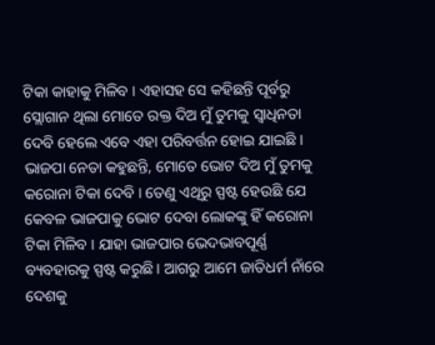ଟିକା କାହାକୁ ମିଳିବ । ଏହାସହ ସେ କହିଛନ୍ତି ପୂର୍ବରୁ ସ୍ଲୋଗାନ ଥିଲା ମୋତେ ରକ୍ତ ଦିଅ ମୁଁ ତୁମକୁ ସ୍ୱାଧିନତା ଦେବି ହେଲେ ଏବେ ଏହା ପରିବର୍ତ୍ତନ ହୋଇ ଯାଇଛି । ଭାଜପା ନେତା କହୁଛନ୍ତି, ମୋତେ ଭୋଟ ଦିଅ ମୁଁ ତୁମକୁ କରୋନା ଟିକା ଦେବି । ତେଣୁ ଏଥିରୁ ସ୍ପଷ୍ଟ ହେଉଛି ଯେ କେବଳ ଭାଜପାକୁ ଭୋଟ ଦେବା ଲୋକଙ୍କୁ ହିଁ କରୋନା ଟିକା ମିଳିବ । ଯାହା ଭାଜପାର ଭେଦଭାବପୂର୍ଣ୍ଣ ବ୍ୟବହାରକୁ ସ୍ପଷ୍ଟ କରୁଛି । ଆଗରୁ ଆମେ ଜାତିଧର୍ମ ନାଁରେ ଦେଶକୁ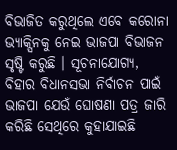ବିଭାଜିତ କରୁଥିଲେ ଏବେ କରୋନା ଭ୍ୟାକ୍ସିନକୁ ନେଇ ଭାଜପା ବିଭାଜନ ସୃଷ୍ଟି କରୁଛି । ସୂଚନାଯୋଗ୍ୟ, ବିହାର ବିଧାନସଭା ନିର୍ବାଚନ ପାଇଁ ଭାଜପା ଯେଉଁ ଘୋଷଣା ପତ୍ର ଜାରି କରିଛି ସେଥିରେ କୁହାଯାଇଛି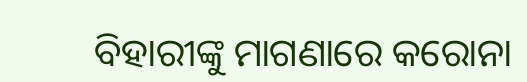ବିହାରୀଙ୍କୁ ମାଗଣାରେ କରୋନା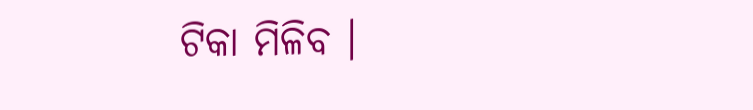ଟିକା ମିଳିବ ।